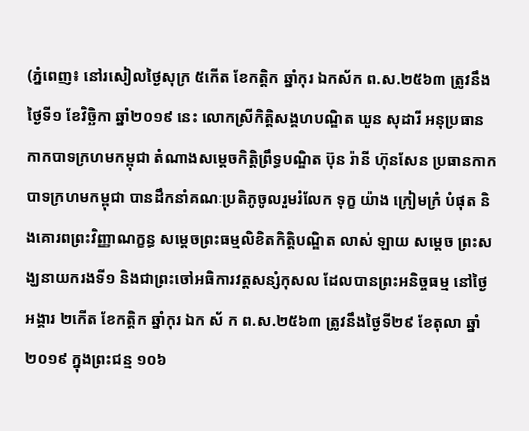(ភ្នំពេញ៖ នៅរសៀលថ្ងៃសុក្រ ៥កេីត ខែកត្តិក ឆ្នាំកុរ ឯកស័ក ព.ស.២៥៦៣ ត្រូវនឹងថ្ងៃទី១ ខែវិច្ឆិកា ឆ្នាំ២០១៩ នេះ លោកស្រីកិត្តិសង្គហបណ្ឌិត ឃួន សុដារី អនុប្រធានកាកបាទក្រហមកម្ពុជា តំណាងសម្តេចកិត្តិព្រឹទ្ធបណ្ឌិត ប៊ុន រ៉ានី ហ៊ុនសែន ប្រធានកាកបាទក្រហមកម្ពុជា បានដឹកនាំគណៈប្រតិភូចូលរួមរំលែក ទុក្ខ យ៉ាង ក្រៀមក្រំ បំផុត និងគោរពព្រះវិញ្ញាណក្ខន្ធ សម្តេចព្រះធម្មលិខិតកិត្តិបណ្ឌិត លាស់ ឡាយ សម្តេច ព្រះសង្ឃនាយករងទី១ និងជាព្រះចៅអធិការវត្តសន្សំកុសល ដែលបានព្រះអនិច្ចធម្ម នៅថ្ងៃអង្គារ ២កើត ខែកត្តិក ឆ្នាំកុរ ឯក ស័ ក ព.ស.២៥៦៣ ត្រូវនឹងថ្ងៃទី២៩ ខែតុលា ឆ្នាំ២០១៩ ក្នុងព្រះជន្ម ១០៦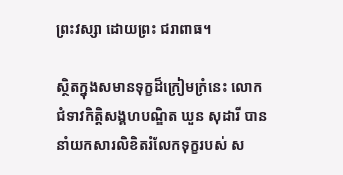ព្រះវស្សា ដោយព្រះ ជរាពាធ។

ស្ថិតក្នុងសមានទុក្ខដ៏ក្រៀមក្រំនេះ លោកជំទាវកិត្តិសង្គហបណ្ឌិត ឃួន សុដារី បាននាំយកសារលិខិតរំលែកទុក្ខរបស់ ស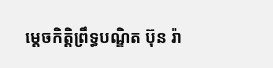ម្តេចកិត្តិព្រឹទ្ធបណ្ឌិត ប៊ុន រ៉ា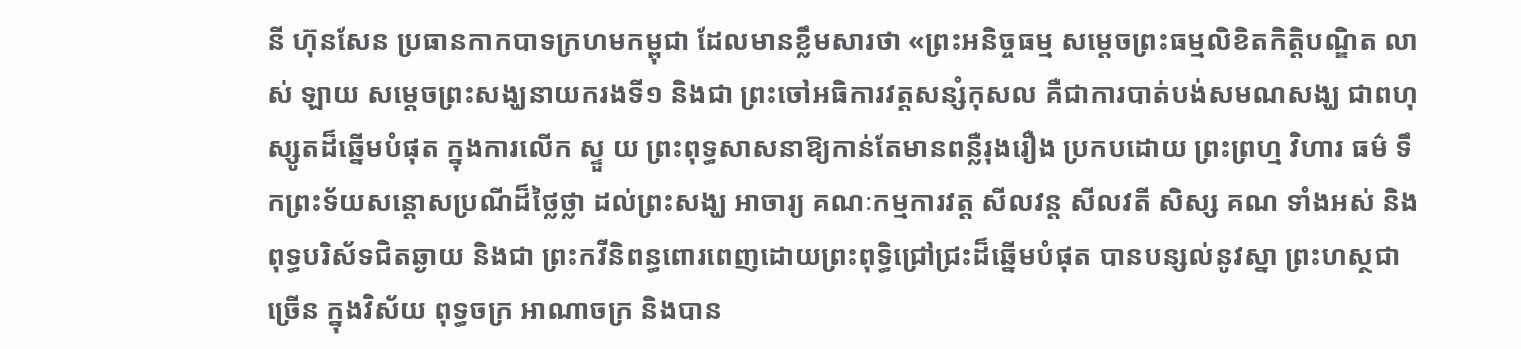នី ហ៊ុនសែន ប្រធានកាកបាទក្រហមកម្ពុជា ដែលមានខ្លឹមសារថា «ព្រះអនិច្ចធម្ម សម្តេចព្រះធម្មលិខិតកិត្តិបណ្ឌិត លាស់ ឡាយ សម្តេចព្រះសង្ឃនាយករងទី១ និងជា ព្រះចៅអធិការវត្តសន្សំកុសល គឺជាការបាត់បង់សមណសង្ឃ ជាពហុស្សូតដ៏ឆ្នើមបំផុត ក្នុងការលើក ស្ទួ យ ព្រះពុទ្ធសាសនាឱ្យកាន់តែមានពន្លឺរុងរឿង ប្រកបដោយ ព្រះព្រហ្ម វិហារ ធម៌ ទឹកព្រះទ័យសន្តោសប្រណីដ៏ថ្លៃថ្លា ដល់ព្រះសង្ឃ អាចារ្យ គណៈកម្មការវត្ត សីលវន្ត សីលវតី សិស្ស គណ ទាំងអស់ និងពុទ្ធបរិស័ទជិតឆ្ងាយ និងជា ព្រះកវីនិពន្ធពោរពេញដោយព្រះពុទ្ធិជ្រៅជ្រះដ៏ឆ្នើមបំផុត បានបន្សល់នូវស្នា ព្រះហស្ថជាច្រើន ក្នុងវិស័យ ពុទ្ធចក្រ អាណាចក្រ និងបាន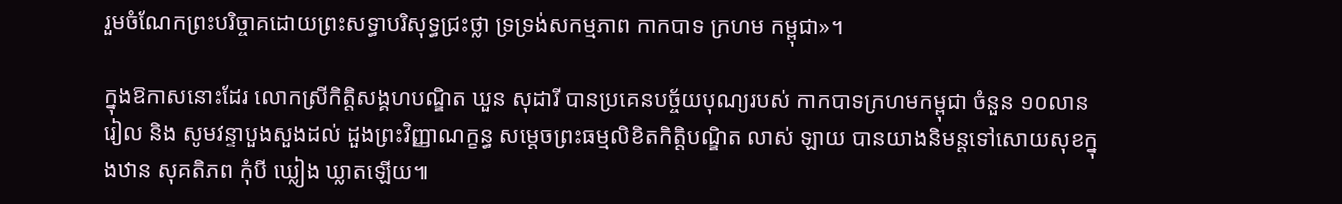រួមចំណែកព្រះបរិច្ចាគដោយព្រះសទ្ធាបរិសុទ្ធជ្រះថ្លា ទ្រទ្រង់សកម្មភាព កាកបាទ ក្រហម កម្ពុជា»។

ក្នុងឱកាសនោះដែរ លោកស្រីកិត្តិសង្គហបណ្ឌិត ឃួន សុដារី បានប្រគេនបច្ច័យបុណ្យរបស់ កាកបាទក្រហមកម្ពុជា ចំនួន ១០លាន រៀល និង សូមវន្ទាបួងសួងដល់ ដួងព្រះវិញ្ញាណក្ខន្ធ សម្តេចព្រះធម្មលិខិតកិត្តិបណ្ឌិត លាស់ ឡាយ បានយាងនិមន្តទៅសោយសុខក្នុងឋាន សុគតិភព កុំបី ឃ្លៀង ឃ្លាតឡើយ៕